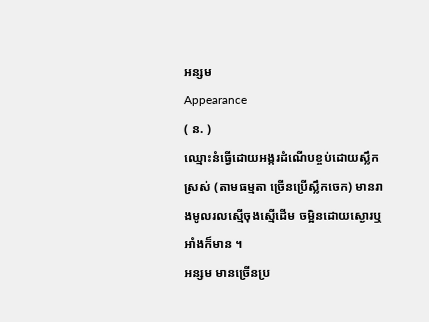អន្សម
Appearance
( ន. )
ឈ្មោះនំធ្វើដោយអង្ករដំណើបខ្ចប់ដោយស្លឹកស្រស់ (តាមធម្មតា ច្រើនប្រើស្លឹកចេក) មានរាងមូលរលស្មើចុងស្មើដើម ចម្អិនដោយស្ងោរឬអាំងក៏មាន ។
អន្សម មានច្រើនប្រ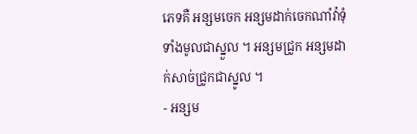ភេទគឺ អន្សមចេក អន្សមដាក់ចេកណាំវ៉ាទុំទាំងមូលជាស្នួល ។ អន្សមជ្រូក អន្សមដាក់សាច់ជ្រូកជាស្នូល ។
- អន្សម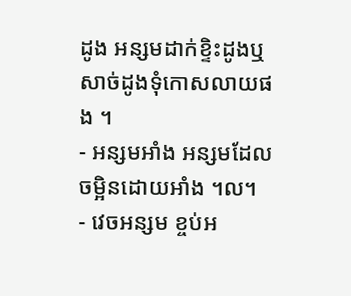ដូង អន្សមដាក់ខ្ទិះដូងឬសាច់ដូងទុំកោសលាយផង ។
- អន្សមអាំង អន្សមដែលចម្អិនដោយអាំង ។ល។
- វេចអន្សម ខ្ចប់អ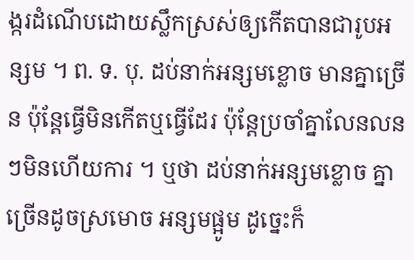ង្ករដំណើបដោយស្លឹកស្រស់ឲ្យកើតបានជារូបអន្សម ។ ព. ទ. បុ. ដប់នាក់អន្សមខ្លោច មានគ្នាច្រើន ប៉ុន្តែធ្វើមិនកើតឬធ្វើដែរ ប៉ុន្តែប្រចាំគ្នាលែនលនៗមិនហើយការ ។ ឬថា ដប់នាក់អន្សមខ្លោច គ្នាច្រើនដូចស្រមោច អន្សមផ្អូម ដូច្នេះក៏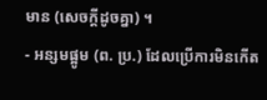មាន (សេចក្ដីដូចគ្នា) ។
- អន្សមផ្អូម (ព. ប្រ.) ដែលប្រើការមិនកើត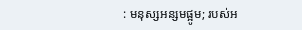: មនុស្សអន្សមផ្អូម; របស់អ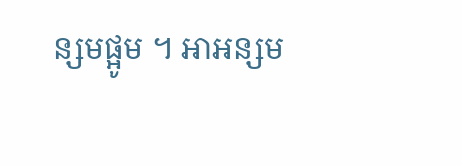ន្សមផ្អូម ។ អាអន្សម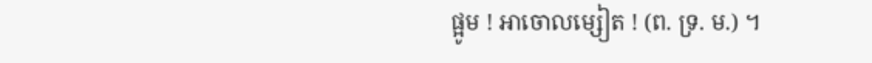ផ្អូម ! អាចោលម្សៀត ! (ព. ទ្រ. ម.) ។